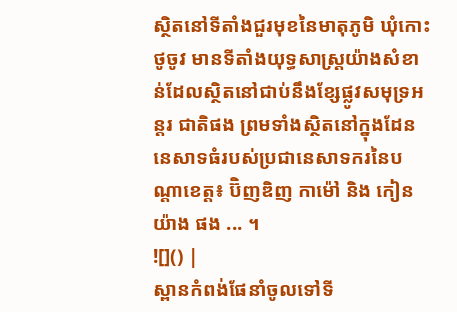ស្ថិតនៅទីតាំងជួរមុខនៃមាតុភូមិ ឃុំកោះ ថូចូវ មានទីតាំងយុទ្ធសាស្ត្រយ៉ាងសំខាន់ដែលស្ថិតនៅជាប់នឹងខ្សែផ្លូវសមុទ្រអន្តរ ជាតិផង ព្រមទាំងស្ថិតនៅក្នុងដែននេសាទធំរបស់ប្រជានេសាទករនៃបណ្តាខេត្ត៖ ប៊ិញឌិញ កាម៉ៅ និង កៀនយ៉ាង ផង ... ។
![]() |
ស្ពានកំពង់ផែនាំចូលទៅទី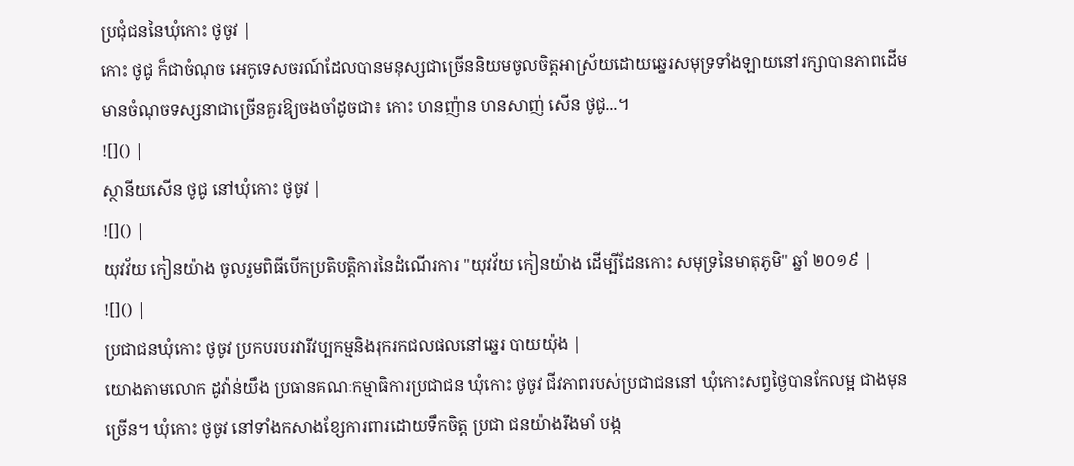ប្រជុំជននៃឃុំកោះ ថូចូវ |
កោះ ថូជូ ក៏ជាចំណុច អេកូទេសចរណ៍ដែលបានមនុស្សជាច្រើននិយមចូលចិត្តអាស្រ័យដោយឆ្នេរសមុទ្រទាំងឡាយនៅរក្សាបានភាពដើម មានចំណុចទស្សនាជាច្រើនគួរឱ្យចងចាំដូចជា៖ កោះ ហនញ៉ាន ហនសាញ់ សើន ថូជូ...។
![]() |
ស្ថានីយសើន ថូជូ នៅឃុំកោះ ថូចូវ |
![]() |
យុវវ័យ កៀនយ៉ាង ចូលរួមពិធីបើកប្រតិបត្តិការនៃដំណើរការ "យុវវ័យ កៀនយ៉ាង ដើម្បីដែនកោះ សមុទ្រនៃមាតុភូមិ" ឆ្នាំ ២០១៩ |
![]() |
ប្រជាជនឃុំកោះ ថូចូវ ប្រកបរបរវារីវប្បកម្មនិងរុករកជលផលនៅឆ្នេរ បាយយ៉ុង |
យោងតាមលោក ដូវ៉ាន់យឹង ប្រធានគណៈកម្មាធិការប្រជាជន ឃុំកោះ ថូចូវ ជីវភាពរបស់ប្រជាជននៅ ឃុំកោះសព្វថ្ងៃបានកែលម្អ ជាងមុនច្រើន។ ឃុំកោះ ថូចូវ នៅទាំងកសាងខ្សែការពារដោយទឹកចិត្ត ប្រជា ជនយ៉ាងរឹងមាំ បង្ក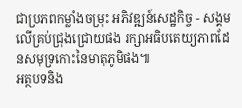ជាប្រភពកម្លាំងចម្រុះ អភិវឌ្ឍន៍សេដ្ឋកិច្ច - សង្គមលើគ្រប់ជ្រុងជ្រោយផង រក្សាអធិបតេយ្យភាពដែនសមុទ្រកោះនៃមាតុភូមិផង៕
អត្ថបទនិង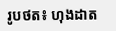រូបថត៖ ហុងដាត